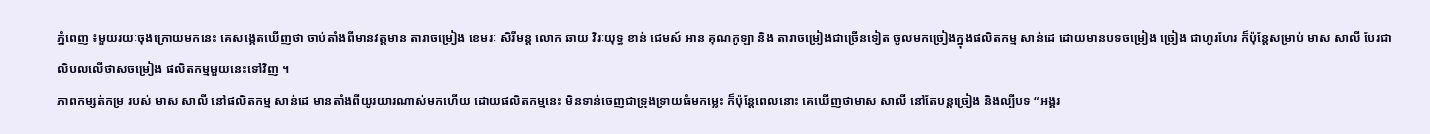ភ្នំពេញ ៖មួយរយៈចុងក្រោយមកនេះ គេសង្កេតឃើញថា ចាប់តាំងពីមានវត្តមាន តារាចម្រៀង ខេមរៈ សិរីមន្ត លោក ឆាយ វិរៈយុទ្ធ ខាន់ ជេមស៍ អាន គុណកូឡា និង តារាចម្រៀងជាច្រើនទៀត ចូលមកច្រៀងក្នុងផលិតកម្ម សាន់ដេ ដោយមានបទចម្រៀង ច្រៀង ជាហូរហែរ ក៏ប៉ុន្តែសម្រាប់ មាស សាលី បែរជា លិបលលើថាសចម្រៀង ផលិតកម្មមួយនេះទៅវិញ ។
ភាពកម្សត់កម្រ របស់ មាស សាលី នៅផលិតកម្ម សាន់ដេ មានតាំងពីយូរយារណាស់មកហើយ ដោយផលិតកម្មនេះ មិនទាន់ចេញជាទ្រុងទ្រាយធំមកម្លេះ ក៏ប៉ុន្តែពេលនោះ គេឃើញថាមាស សាលី នៅតែបន្តច្រៀង និងល្បីបទ “អង្គរ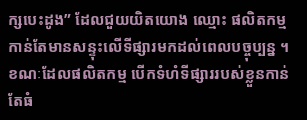ក្សបេះដូង” ដែលជួយយិតយោង ឈ្មោះ ផលិតកម្ម កាន់តែមានសន្ទុះលើទីផ្សារមកដល់ពេលបច្ចុប្បន្ន ។ ខណៈដែលផលិតកម្ម បើកទំហំទីផ្សាររបស់ខ្លួនកាន់តែធំ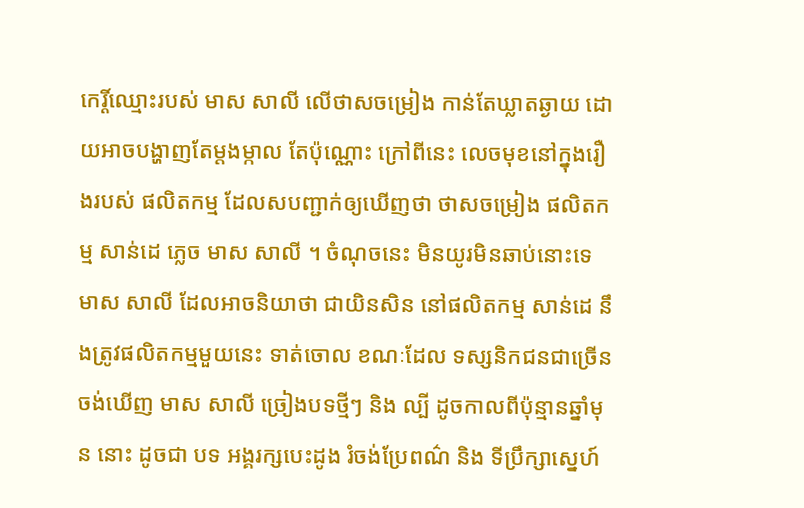កេរ្តិ៍ឈ្មោះរបស់ មាស សាលី លើថាសចម្រៀង កាន់តែឃ្លាតឆ្ងាយ ដោយអាចបង្ហាញតែម្តងម្កាល តែប៉ុណ្ណោះ ក្រៅពីនេះ លេចមុខនៅក្នុងរឿងរបស់ ផលិតកម្ម ដែលសបញ្ជាក់ឲ្យឃើញថា ថាសចម្រៀង ផលិតកម្ម សាន់ដេ ភ្លេច មាស សាលី ។ ចំណុចនេះ មិនយូរមិនឆាប់នោះទេ មាស សាលី ដែលអាចនិយាថា ជាយិនសិន នៅផលិតកម្ម សាន់ដេ នឹងត្រូវផលិតកម្មមួយនេះ ទាត់ចោល ខណៈដែល ទស្សនិកជនជាច្រើន ចង់ឃើញ មាស សាលី ច្រៀងបទថ្មីៗ និង ល្បី ដូចកាលពីប៉ុន្មានឆ្នាំមុន នោះ ដូចជា បទ អង្គរក្សបេះដូង រំចង់ប្រែពណ៌ និង ទីប្រឹក្សាស្នេហ៍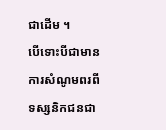ជាដើម ។
បើទោះបីជាមានការសំណូមពរពីទស្សនិកជនជា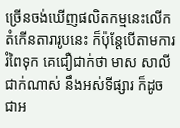ច្រើនចង់ឃើញផលិតកម្មនេះលើកតំកើនតារារូបនេះ ក៏ប៉ុន្តែបើតាមការរំពៃទុក គេជឿជាក់ថា មាស សាលី ជាក់ណាស់ នឹងអស់ទីផ្សារ ក៏ដូចជាអ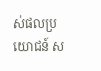ស់ផលប្រយោជន៍ ស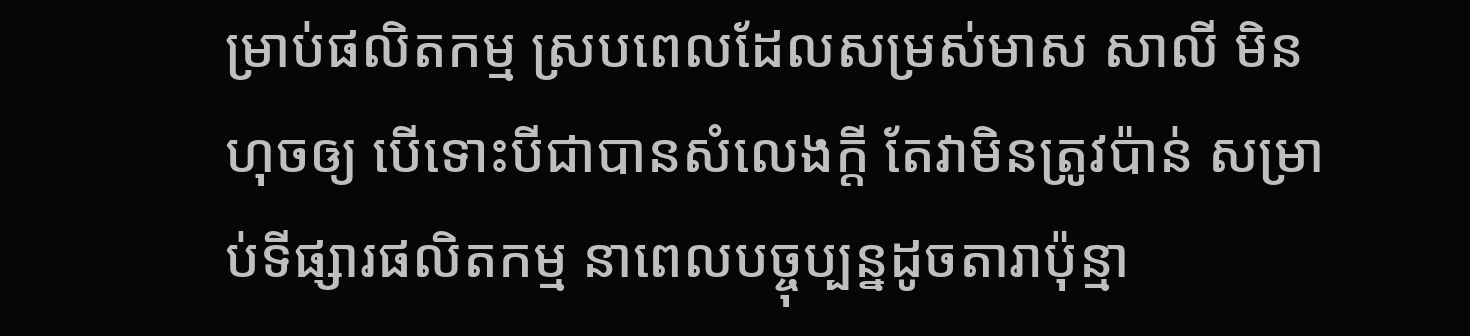ម្រាប់ផលិតកម្ម ស្របពេលដែលសម្រស់មាស សាលី មិនហុចឲ្យ បើទោះបីជាបានសំលេងក្តី តែវាមិនត្រូវប៉ាន់ សម្រាប់ទីផ្សារផលិតកម្ម នាពេលបច្ចុប្បន្នដូចតារាប៉ុន្មា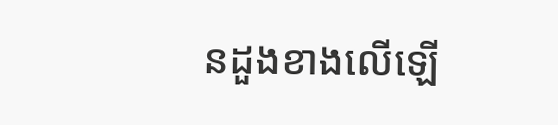នដួងខាងលើឡើ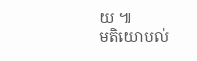យ ៕
មតិយោបល់